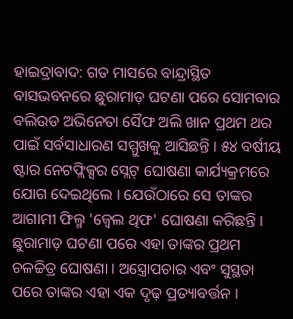ହାଇଦ୍ରାବାଦ: ଗତ ମାସରେ ବାନ୍ଦ୍ରାସ୍ଥିତ ବାସଭବନରେ ଛୁରାମାଡ଼ ଘଟଣା ପରେ ସୋମବାର ବଲିଉଡ ଅଭିନେତା ସୈଫ ଅଲି ଖାନ ପ୍ରଥମ ଥର ପାଇଁ ସର୍ବସାଧାରଣ ସମ୍ମୁଖକୁ ଆସିଛନ୍ତି । ୫୪ ବର୍ଷୀୟ ଷ୍ଟାର ନେଟଫ୍ଲିକ୍ସର ସ୍ଲେଟ୍ ଘୋଷଣା କାର୍ଯ୍ୟକ୍ରମରେ ଯୋଗ ଦେଇଥିଲେ । ଯେଉଁଠାରେ ସେ ତାଙ୍କର ଆଗାମୀ ଫିଲ୍ମ 'ଜ୍ୱେଲ ଥିଫ' ଘୋଷଣା କରିଛନ୍ତି । ଛୁରାମାଡ଼ ଘଟଣା ପରେ ଏହା ତାଙ୍କର ପ୍ରଥମ ଚଳଚ୍ଚିତ୍ର ଘୋଷଣା । ଅସ୍ତ୍ରୋପଚାର ଏବଂ ସୁସ୍ଥତା ପରେ ତାଙ୍କର ଏହା ଏକ ଦୃଢ଼ ପ୍ରତ୍ୟାବର୍ତ୍ତନ ।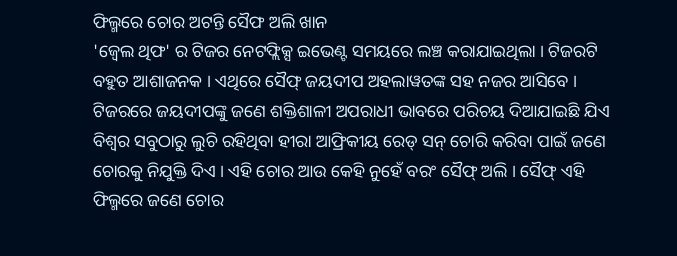ଫିଲ୍ମରେ ଚୋର ଅଟନ୍ତି ସୈଫ ଅଲି ଖାନ
'ଜ୍ୱେଲ ଥିଫ' ର ଟିଜର ନେଟଫ୍ଲିକ୍ସ ଇଭେଣ୍ଟ ସମୟରେ ଲଞ୍ଚ କରାଯାଇଥିଲା । ଟିଜରଟି ବହୁତ ଆଶାଜନକ । ଏଥିରେ ସୈଫ୍ ଜୟଦୀପ ଅହଲାୱତଙ୍କ ସହ ନଜର ଆସିବେ । ଟିଜରରେ ଜୟଦୀପଙ୍କୁ ଜଣେ ଶକ୍ତିଶାଳୀ ଅପରାଧୀ ଭାବରେ ପରିଚୟ ଦିଆଯାଇଛି ଯିଏ ବିଶ୍ୱର ସବୁଠାରୁ ଲୁଚି ରହିଥିବା ହୀରା ଆଫ୍ରିକୀୟ ରେଡ୍ ସନ୍ ଚୋରି କରିବା ପାଇଁ ଜଣେ ଚୋରକୁ ନିଯୁକ୍ତି ଦିଏ । ଏହି ଚୋର ଆଉ କେହି ନୁହେଁ ବରଂ ସୈଫ୍ ଅଲି । ସୈଫ୍ ଏହି ଫିଲ୍ମରେ ଜଣେ ଚୋର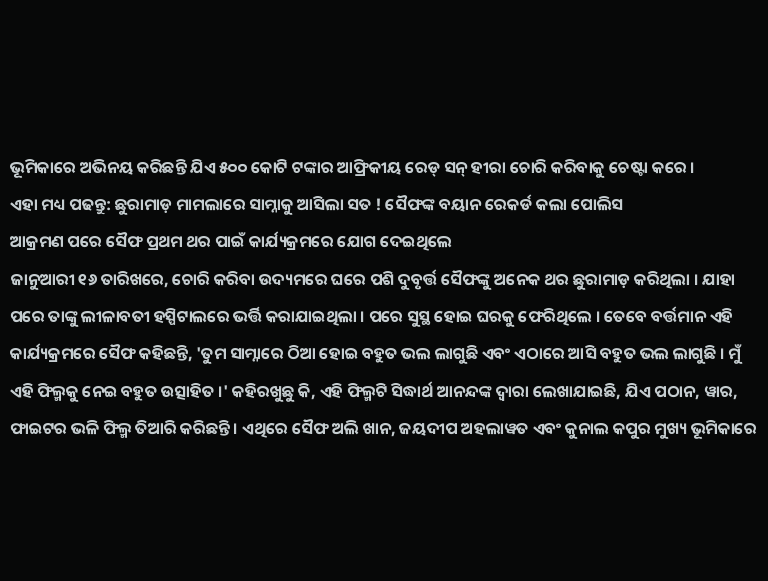ଭୂମିକାରେ ଅଭିନୟ କରିଛନ୍ତି ଯିଏ ୫୦୦ କୋଟି ଟଙ୍କାର ଆଫ୍ରିକୀୟ ରେଡ୍ ସନ୍ ହୀରା ଚୋରି କରିବାକୁ ଚେଷ୍ଟା କରେ ।
ଏହା ମଧ୍ୟ ପଢନ୍ତୁ: ଛୁରାମାଡ଼ ମାମଲାରେ ସାମ୍ନାକୁ ଆସିଲା ସତ ! ସୈଫଙ୍କ ବୟାନ ରେକର୍ଡ କଲା ପୋଲିସ
ଆକ୍ରମଣ ପରେ ସୈଫ ପ୍ରଥମ ଥର ପାଇଁ କାର୍ଯ୍ୟକ୍ରମରେ ଯୋଗ ଦେଇଥିଲେ
ଜାନୁଆରୀ ୧୬ ତାରିଖରେ, ଚୋରି କରିବା ଉଦ୍ୟମରେ ଘରେ ପଶି ଦୁବୃର୍ତ୍ତ ସୈଫଙ୍କୁ ଅନେକ ଥର ଛୁରାମାଡ଼ କରିଥିଲା । ଯାହା ପରେ ତାଙ୍କୁ ଲୀଳାବତୀ ହସ୍ପିଟାଲରେ ଭର୍ତ୍ତି କରାଯାଇଥିଲା । ପରେ ସୁସ୍ଥ ହୋଇ ଘରକୁ ଫେରିଥିଲେ । ତେବେ ବର୍ତ୍ତମାନ ଏହି କାର୍ଯ୍ୟକ୍ରମରେ ସୈଫ କହିଛନ୍ତି, 'ତୁମ ସାମ୍ନାରେ ଠିଆ ହୋଇ ବହୁତ ଭଲ ଲାଗୁଛି ଏବଂ ଏଠାରେ ଆସି ବହୁତ ଭଲ ଲାଗୁଛି । ମୁଁ ଏହି ଫିଲ୍ମକୁ ନେଇ ବହୁତ ଉତ୍ସାହିତ ।' କହିରଖୁଛୁ କି, ଏହି ଫିଲ୍ମଟି ସିଦ୍ଧାର୍ଥ ଆନନ୍ଦଙ୍କ ଦ୍ୱାରା ଲେଖାଯାଇଛି, ଯିଏ ପଠାନ, ୱାର, ଫାଇଟର ଭଳି ଫିଲ୍ମ ତିଆରି କରିଛନ୍ତି । ଏଥିରେ ସୈଫ ଅଲି ଖାନ, ଜୟଦୀପ ଅହଲାୱତ ଏବଂ କୁନାଲ କପୁର ମୁଖ୍ୟ ଭୂମିକାରେ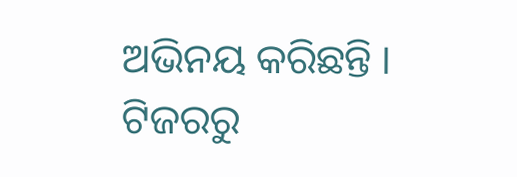ଅଭିନୟ କରିଛନ୍ତି । ଟିଜରରୁ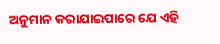ଅନୁମାନ କରାଯାଇପାରେ ଯେ ଏହି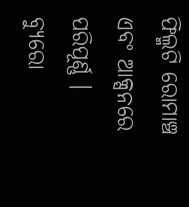ଫିଲ୍ମଟି ରୋମାଞ୍ଚ ଏବଂ ଆକ୍ସନରେ ପରିପୂର୍ଣ୍ଣ ।
ବ୍ୟୁରୋ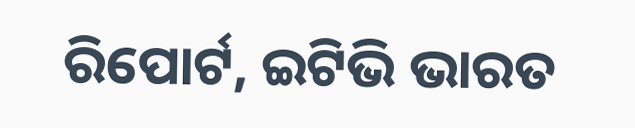ରିପୋର୍ଟ, ଇଟିଭି ଭାରତ